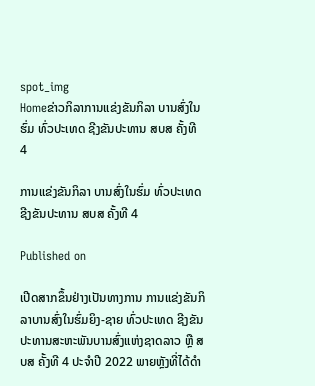spot_img
Homeຂ່າວກິລາການແຂ່ງຂັນກິລາ ບານສົ່ງໃນຮົ່ມ ທົ່ວປະເທດ ຊີງຂັນປະທານ ສບສ ຄັ້ງທີ 4

ການແຂ່ງຂັນກິລາ ບານສົ່ງໃນຮົ່ມ ທົ່ວປະເທດ ຊີງຂັນປະທານ ສບສ ຄັ້ງທີ 4

Published on

ເປີດສາກຂຶ້ນຢ່າງເປັນທາງການ ການແຂ່ງຂັນກິລາບານສົ່ງໃນຮົ່ມຍິງ-ຊາຍ ທົ່ວປະເທດ ຊີງຂັນປະທານສະຫະພັນບານສົ່ງແຫ່ງຊາດລາວ ຫຼື ສບສ ຄັ້ງທີ 4 ປະຈຳປີ 2022 ພາຍຫຼັງທີ່ໄດ້ດຳ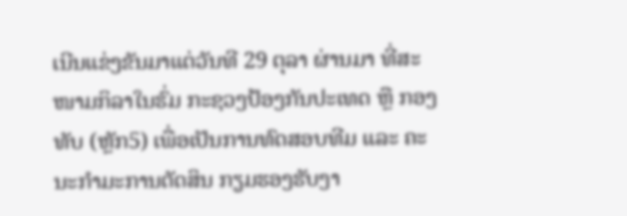ເນີນແຂ່ງຂັນມາແຕ່ວັນທີ 29 ຕຸລາ ຜ່ານມາ ທີ່ສະໜາມກິລາໃນຮົ່ມ ກະຊວງປ້ອງກັນປະເທດ ຫຼື ກອງທັບ (ຫຼັກ5) ເພື່ອເປັນການທົດສອບທີມ ແລະ ຄະນະກຳມະການຕັດສິນ ກຽມຮອງຮັບງາ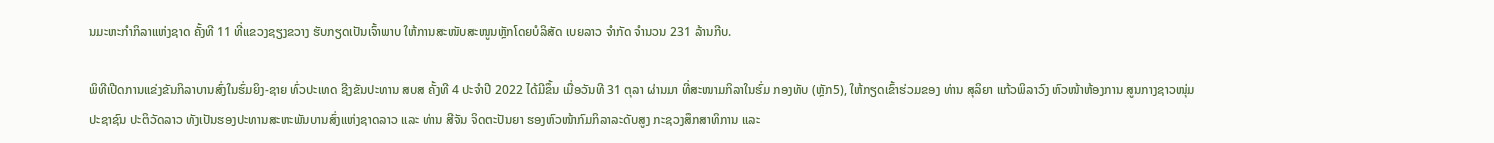ນມະຫະກຳກິລາແຫ່ງຊາດ ຄັ້ງທີ 11 ທີ່ແຂວງຊຽງຂວາງ ຮັບກຽດເປັນເຈົ້າພາບ ໃຫ້ການສະໜັບສະໜູນຫຼັກໂດຍບໍລິສັດ ເບຍລາວ ຈຳກັດ ຈຳນວນ 231 ລ້ານກີບ.

ພິທີເປີດການແຂ່ງຂັນກິລາບານສົ່ງໃນຮົ່ມຍິງ-ຊາຍ ທົ່ວປະເທດ ຊີງຂັນປະທານ ສບສ ຄັ້ງທີ 4 ປະຈຳປີ 2022 ໄດ້ມີຂຶ້ນ ເມື່ອວັນທີ 31 ຕຸລາ ຜ່ານມາ ທີ່ສະໜາມກິລາໃນຮົ່ມ ກອງທັບ (ຫຼັກ5), ໃຫ້ກຽດເຂົ້າຮ່ວມຂອງ ທ່ານ ສຸລິຍາ ແກ້ວພິລາວົງ ຫົວໜ້າຫ້ອງການ ສູນກາງຊາວໜຸ່ມປະຊາຊົນ ປະຕິວັດລາວ ທັງເປັນຮອງປະທານສະຫະພັນບານສົ່ງແຫ່ງຊາດລາວ ແລະ ທ່ານ ສີຈັນ ຈິດຕະປັນຍາ ຮອງຫົວໜ້າກົມກິລາລະດັບສູງ ກະຊວງສຶກສາທິການ ແລະ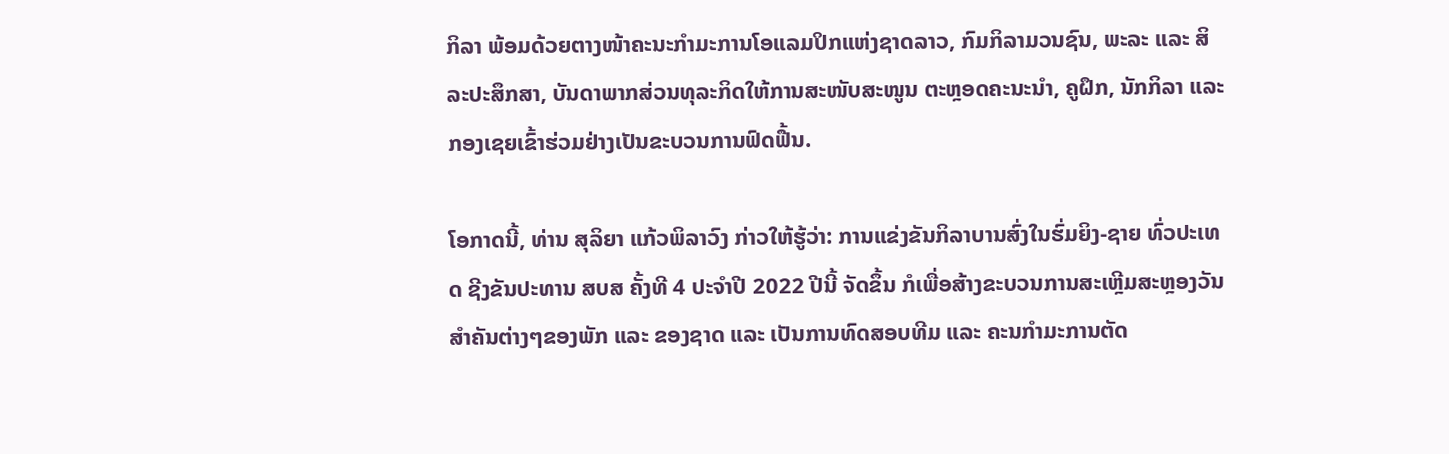ກິລາ ພ້ອມດ້ວຍຕາງໜ້າຄະນະກຳມະການໂອແລມປິກແຫ່ງຊາດລາວ, ກົມກິລາມວນຊົນ, ພະລະ ແລະ ສິລະປະສຶກສາ, ບັນດາພາກສ່ວນທຸລະກິດໃຫ້ການສະໜັບສະໜູນ ຕະຫຼອດຄະນະນຳ, ຄູຝຶກ, ນັກກິລາ ແລະ ກອງເຊຍເຂົ້າຮ່ວມຢ່າງເປັນຂະບວນການຟົດຟື້ນ.

ໂອກາດນີ້, ທ່ານ ສຸລິຍາ ແກ້ວພິລາວົງ ກ່າວໃຫ້ຮູ້ວ່າ: ການແຂ່ງຂັນກິລາບານສົ່ງໃນຮົ່ມຍິງ-ຊາຍ ທົ່ວປະເທດ ຊີງຂັນປະທານ ສບສ ຄັ້ງທີ 4 ປະຈຳປີ 2022 ປີນີ້ ຈັດຂຶ້ນ ກໍເພື່ອສ້າງຂະບວນການສະເຫຼີມສະຫຼອງວັນສຳຄັນຕ່າງໆຂອງພັກ ແລະ ຂອງຊາດ ແລະ ເປັນການທົດສອບທີມ ແລະ ຄະນກຳມະການຕັດ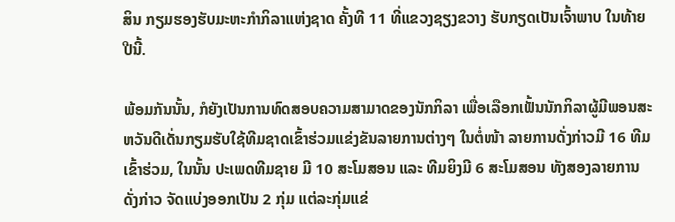ສິນ ກຽມຮອງຮັບມະຫະກຳກິລາແຫ່ງຊາດ ຄັ້ງທີ 11 ທີ່ແຂວງຊຽງຂວາງ ຮັບກຽດເປັນເຈົ້າພາບ ໃນທ້າຍປີນີ້.

ພ້ອມກັນນັ້ນ, ກໍຍັງເປັນການທົດສອບຄວາມສາມາດຂອງນັກກິລາ ເພື່ອເລືອກເຟັ້ນນັກກິລາຜູ້ມີພອນສະຫວັນດີເດັ່ນກຽມຮັບໃຊ້ທີມຊາດເຂົ້າຮ່ວມແຂ່ງຂັນລາຍການຕ່າງໆ ໃນຕໍ່ໜ້າ ລາຍການດັ່ງກ່າວມີ 16 ທີມເຂົ້າຮ່ວມ, ໃນນັ້ນ ປະເພດທີມຊາຍ ມີ 10 ສະໂມສອນ ແລະ ທີມຍິງມີ 6 ສະໂມສອນ ທັງສອງລາຍການດັ່ງກ່າວ ຈັດແບ່ງອອກເປັນ 2 ກຸ່ມ ແຕ່ລະກຸ່ມແຂ່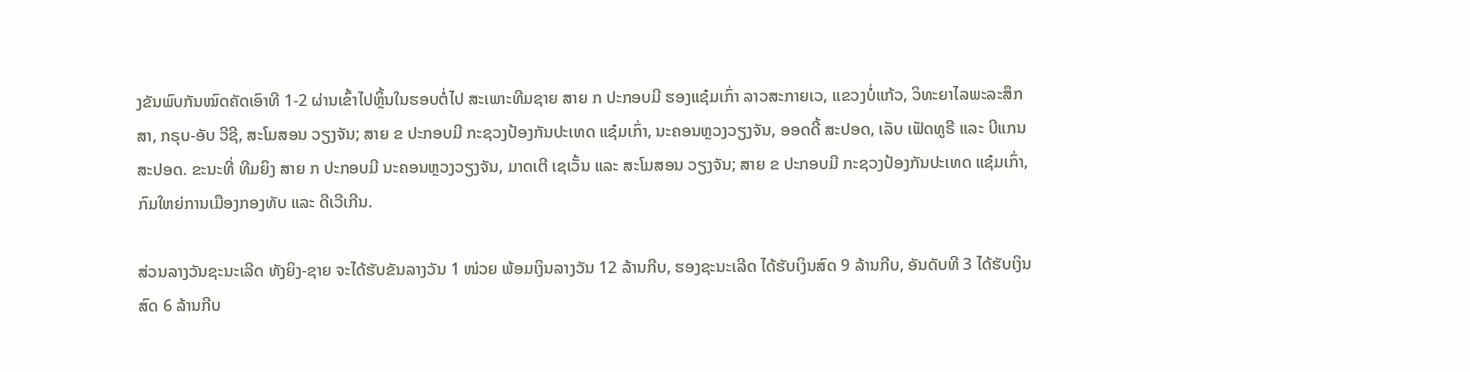ງຂັນພົບກັນໝົດຄັດເອົາທີ 1-2 ຜ່ານເຂົ້າໄປຫຼິ້ນໃນຮອບຕໍ່ໄປ ສະເພາະທີມຊາຍ ສາຍ ກ ປະກອບມີ ຮອງແຊ໋ມເກົ່າ ລາວສະກາຍເວ, ແຂວງບໍ່ແກ້ວ, ວິທະຍາໄລພະລະສຶກສາ, ກຣຸບ-ອັບ ວີຊີ, ສະໂມສອນ ວຽງຈັນ; ສາຍ ຂ ປະກອບມີ ກະຊວງປ້ອງກັນປະເທດ ແຊ໋ມເກົ່າ, ນະຄອນຫຼວງວຽງຈັນ, ອອດດີ້ ສະປອດ, ເລັບ ເຟັດທູຣີ ແລະ ບີແກນ ສະປອດ. ຂະນະທີ່ ທີມຍິງ ສາຍ ກ ປະກອບມີ ນະຄອນຫຼວງວຽງຈັນ, ມາດເຕີ ເຊເວັ້ນ ແລະ ສະໂມສອນ ວຽງຈັນ; ສາຍ ຂ ປະກອບມີ ກະຊວງປ້ອງກັນປະເທດ ແຊ໋ມເກົ່າ, ກົມໃຫຍ່ການເມືອງກອງທັບ ແລະ ດີເວີເກີນ.

ສ່ວນລາງວັນຊະນະເລີດ ທັງຍິງ-ຊາຍ ຈະໄດ້ຮັບຂັນລາງວັນ 1 ໜ່ວຍ ພ້ອມເງິນລາງວັນ 12 ລ້ານກີບ, ຮອງຊະນະເລີດ ໄດ້ຮັບເງິນສົດ 9 ລ້ານກີບ, ອັນດັບທີ 3 ໄດ້ຮັບເງິນສົດ 6 ລ້ານກີບ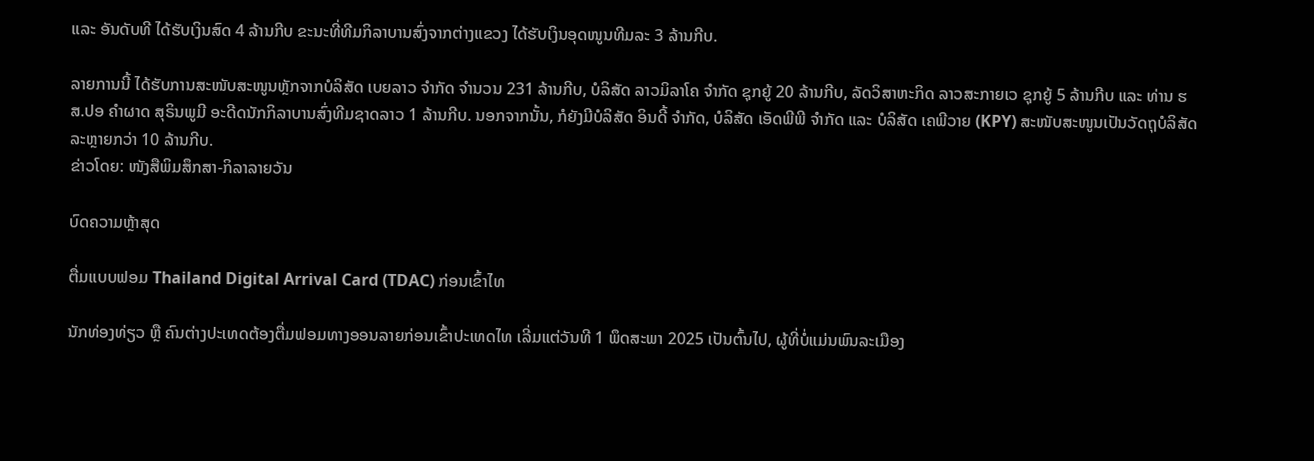ແລະ ອັນດັບທີ ໄດ້ຮັບເງິນສົດ 4 ລ້ານກີບ ຂະນະທີ່ທີມກິລາບານສົ່ງຈາກຕ່າງແຂວງ ໄດ້ຮັບເງິນອຸດໜູນທີມລະ 3 ລ້ານກີບ.

ລາຍການນີ້ ໄດ້ຮັບການສະໜັບສະໜູນຫຼັກຈາກບໍລິສັດ ເບຍລາວ ຈຳກັດ ຈຳນວນ 231 ລ້ານກີບ, ບໍລິສັດ ລາວມິລາໂຄ ຈຳກັດ ຊຸກຍູ້ 20 ລ້ານກີບ, ລັດວິສາຫະກິດ ລາວສະກາຍເວ ຊຸກຍູ້ 5 ລ້ານກີບ ແລະ ທ່ານ ຮສ.ປອ ຄຳຜາດ ສຸຣິນພູມີ ອະດີດນັກກິລາບານສົ່ງທີມຊາດລາວ 1 ລ້ານກີບ. ນອກຈາກນັ້ນ, ກໍຍັງມີບໍລິສັດ ອິນດີ້ ຈຳກັດ, ບໍລິສັດ ເອັດພີພີ ຈຳກັດ ແລະ ບໍລິສັດ ເຄພີວາຍ (KPY) ສະໜັບສະໜູນເປັນວັດຖຸບໍລິສັດລະຫຼາຍກວ່າ 10 ລ້ານກີບ.
ຂ່າວໂດຍ: ໜັງສືພິມສຶກສາ-ກິລາລາຍວັນ

ບົດຄວາມຫຼ້າສຸດ

ຕື່ມແບບຟອມ Thailand Digital Arrival Card (TDAC) ກ່ອນເຂົ້າໄທ

ນັກທ່ອງທ່ຽວ ຫຼື ຄົນຕ່າງປະເທດຕ້ອງຕື່ມຟອມທາງອອນລາຍກ່ອນເຂົ້າປະເທດໄທ ເລີ່ມແຕ່ວັນທີ 1 ພຶດສະພາ 2025 ເປັນຕົ້ນໄປ, ຜູ້ທີ່ບໍ່ແມ່ນພົນລະເມືອງ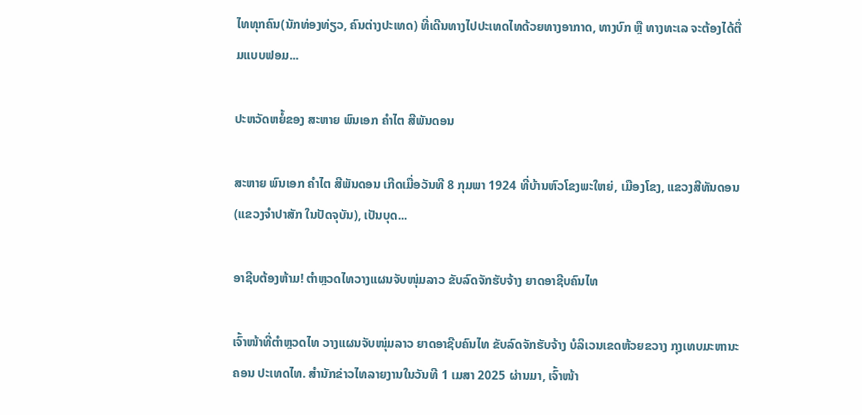ໄທທຸກຄົນ(ນັກທ່ອງທ່ຽວ, ຄົນຕ່າງປະເທດ) ທີ່ເດີນທາງໄປປະເທດໄທດ້ວຍທາງອາກາດ, ທາງບົກ ຫຼື ທາງທະເລ ຈະຕ້ອງໄດ້ຕື່ມແບບຟອມ...

ປະຫວັດຫຍໍ້ຂອງ ສະຫາຍ ພົນເອກ ຄຳໄຕ ສີພັນດອນ

ສະຫາຍ ພົນເອກ ຄຳໄຕ ສີພັນດອນ ເກີດເມື່ອວັນທີ 8 ກຸມພາ 1924 ທີ່ບ້ານຫົວໂຂງພະໃຫຍ່, ເມືອງໂຂງ, ແຂວງສີທັນດອນ (ແຂວງຈຳປາສັກ ໃນປັດຈຸບັນ), ເປັນບຸດ...

ອາຊີບຕ້ອງຫ້າມ! ຕຳຫຼວດໄທວາງແຜນຈັບໜຸ່ມລາວ ຂັບລົດຈັກຮັບຈ້າງ ຍາດອາຊີບຄົນໄທ

ເຈົ້າໜ້າທີ່ຕຳຫຼວດໄທ ວາງແຜນຈັບໜຸ່ມລາວ ຍາດອາຊີບຄົນໄທ ຂັບລົດຈັກຮັບຈ້າງ ບໍລິເວນເຂດຫ້ວຍຂວາງ ກຸງເທບມະຫານະຄອນ ປະເທດໄທ. ສຳນັກຂ່າວໄທລາຍງານໃນວັນທີ 1 ເມສາ 2025 ຜ່ານມາ, ເຈົ້າໜ້າ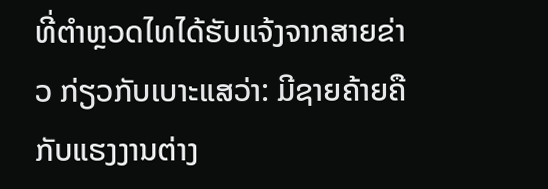ທີ່ຕຳຫຼວດໄທໄດ້ຮັບແຈ້ງຈາກສາຍຂ່າວ ກ່ຽວກັບເບາະແສວ່າ: ມີຊາຍຄ້າຍຄືກັບແຮງງານຕ່າງ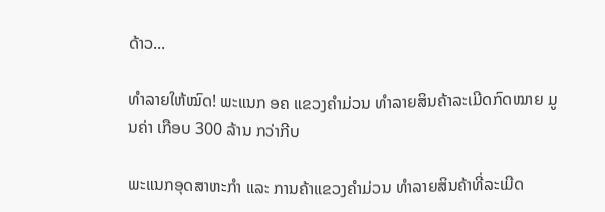ດ້າວ...

ທຳລາຍໃຫ້ໝົດ! ພະແນກ ອຄ ແຂວງຄຳມ່ວນ ທຳລາຍສິນຄ້າລະເມີດກົດໝາຍ ມູນຄ່າ ເກືອບ 300 ລ້ານ ກວ່າກີບ

ພະແນກອຸດສາຫະກຳ ແລະ ການຄ້າແຂວງຄຳມ່ວນ ທຳລາຍສິນຄ້າທີ່ລະເມີດ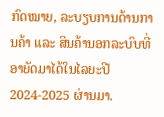ກົດໝາຍ, ລະບຽບການດ້ານການຄ້າ ແລະ ສິນຄ້ານອກລະບົບທີ່ອາຍັດມາໄດ້ໃນໄລຍະປີ 2024-2025 ຜ່ານມາ.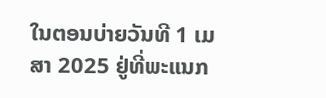ໃນຕອນບ່າຍວັນທີ 1 ເມສາ 2025 ຢູ່ທີ່ພະແນກ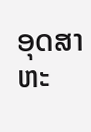ອຸດສາຫະ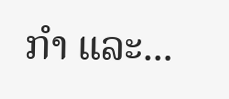ກໍາ ແລະ...